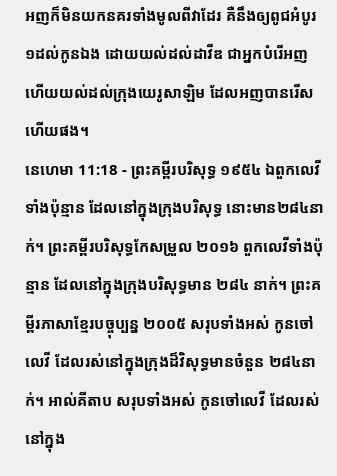អញក៏មិនយកនគរទាំងមូលពីវាដែរ គឺនឹងឲ្យពូជអំបូរ១ដល់កូនឯង ដោយយល់ដល់ដាវីឌ ជាអ្នកបំរើអញ ហើយយល់ដល់ក្រុងយេរូសាឡិម ដែលអញបានរើសហើយផង។
នេហេមា 11:18 - ព្រះគម្ពីរបរិសុទ្ធ ១៩៥៤ ឯពួកលេវីទាំងប៉ុន្មាន ដែលនៅក្នុងក្រុងបរិសុទ្ធ នោះមាន២៨៤នាក់។ ព្រះគម្ពីរបរិសុទ្ធកែសម្រួល ២០១៦ ពួកលេវីទាំងប៉ុន្មាន ដែលនៅក្នុងក្រុងបរិសុទ្ធមាន ២៨៤ នាក់។ ព្រះគម្ពីរភាសាខ្មែរបច្ចុប្បន្ន ២០០៥ សរុបទាំងអស់ កូនចៅលេវី ដែលរស់នៅក្នុងក្រុងដ៏វិសុទ្ធមានចំនួន ២៨៤នាក់។ អាល់គីតាប សរុបទាំងអស់ កូនចៅលេវី ដែលរស់នៅក្នុង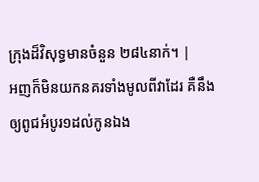ក្រុងដ៏វិសុទ្ធមានចំនួន ២៨៤នាក់។ |
អញក៏មិនយកនគរទាំងមូលពីវាដែរ គឺនឹងឲ្យពូជអំបូរ១ដល់កូនឯង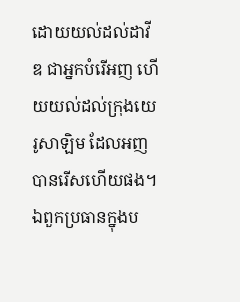ដោយយល់ដល់ដាវីឌ ជាអ្នកបំរើអញ ហើយយល់ដល់ក្រុងយេរូសាឡិម ដែលអញបានរើសហើយផង។
ឯពួកប្រធានក្នុងប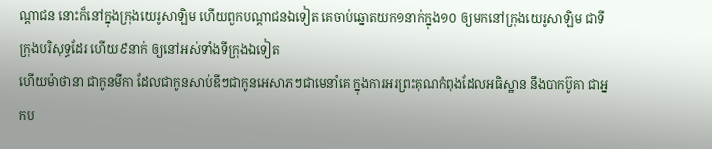ណ្តាជន នោះក៏នៅក្នុងក្រុងយេរូសាឡិម ហើយពួកបណ្តាជនឯទៀត គេចាប់ឆ្នោតយក១នាក់ក្នុង១០ ឲ្យមកនៅក្រុងយេរូសាឡិម ជាទីក្រុងបរិសុទ្ធដែរ ហើយ៩នាក់ ឲ្យនៅអស់ទាំងទីក្រុងឯទៀត
ហើយម៉ាថានា ជាកូនមីកា ដែលជាកូនសាប់ឌីៗជាកូនអេសាភៗជាមេនាំគេ ក្នុងការអរព្រះគុណកំពុងដែលអធិស្ឋាន នឹងបាកប៊ូគា ជាអ្នកប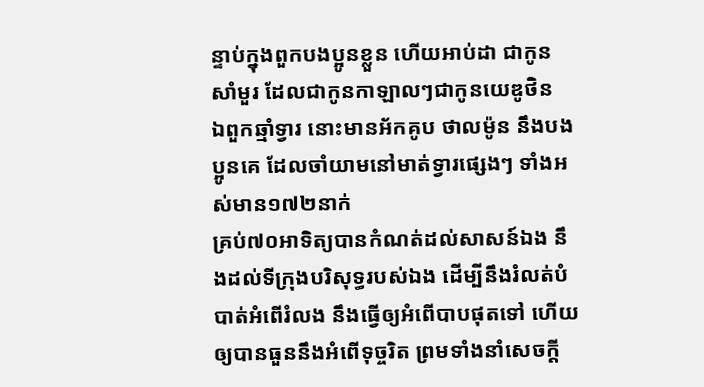ន្ទាប់ក្នុងពួកបងប្អូនខ្លួន ហើយអាប់ដា ជាកូនសាំមួរ ដែលជាកូនកាឡាលៗជាកូនយេឌូថិន
ឯពួកឆ្មាំទ្វារ នោះមានអ័កគូប ថាលម៉ូន នឹងបងប្អូនគេ ដែលចាំយាមនៅមាត់ទ្វារផ្សេងៗ ទាំងអស់មាន១៧២នាក់
គ្រប់៧០អាទិត្យបានកំណត់ដល់សាសន៍ឯង នឹងដល់ទីក្រុងបរិសុទ្ធរបស់ឯង ដើម្បីនឹងរំលត់បំបាត់អំពើរំលង នឹងធ្វើឲ្យអំពើបាបផុតទៅ ហើយឲ្យបានធួននឹងអំពើទុច្ចរិត ព្រមទាំងនាំសេចក្ដី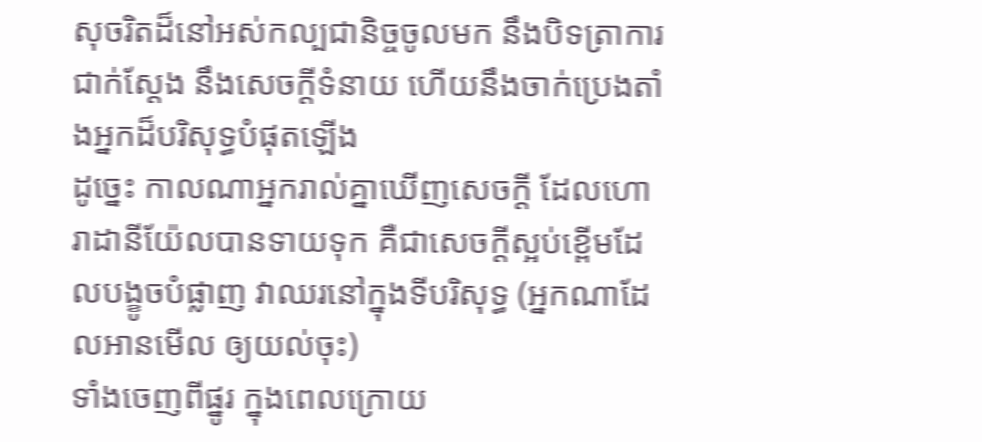សុចរិតដ៏នៅអស់កល្បជានិច្ចចូលមក នឹងបិទត្រាការជាក់ស្តែង នឹងសេចក្ដីទំនាយ ហើយនឹងចាក់ប្រេងតាំងអ្នកដ៏បរិសុទ្ធបំផុតឡើង
ដូច្នេះ កាលណាអ្នករាល់គ្នាឃើញសេចក្ដី ដែលហោរាដានីយ៉ែលបានទាយទុក គឺជាសេចក្ដីស្អប់ខ្ពើមដែលបង្ខូចបំផ្លាញ វាឈរនៅក្នុងទីបរិសុទ្ធ (អ្នកណាដែលអានមើល ឲ្យយល់ចុះ)
ទាំងចេញពីផ្នូរ ក្នុងពេលក្រោយ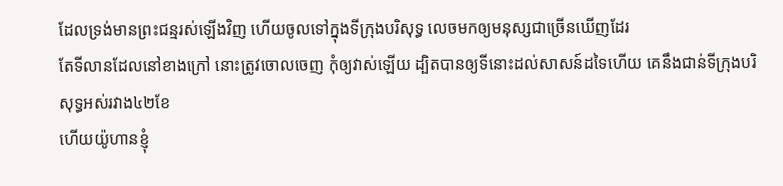ដែលទ្រង់មានព្រះជន្មរស់ឡើងវិញ ហើយចូលទៅក្នុងទីក្រុងបរិសុទ្ធ លេចមកឲ្យមនុស្សជាច្រើនឃើញដែរ
តែទីលានដែលនៅខាងក្រៅ នោះត្រូវចោលចេញ កុំឲ្យវាស់ឡើយ ដ្បិតបានឲ្យទីនោះដល់សាសន៍ដទៃហើយ គេនឹងជាន់ទីក្រុងបរិសុទ្ធអស់រវាង៤២ខែ
ហើយយ៉ូហានខ្ញុំ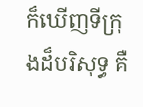ក៏ឃើញទីក្រុងដ៏បរិសុទ្ធ គឺ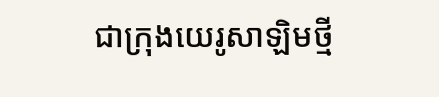ជាក្រុងយេរូសាឡិមថ្មី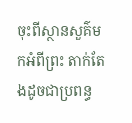ចុះពីស្ថានសួគ៌មកអំពីព្រះ តាក់តែងដូចជាប្រពន្ធ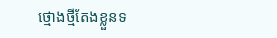ថ្មោងថ្មីតែងខ្លួនទ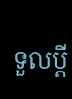ទួលប្ដី